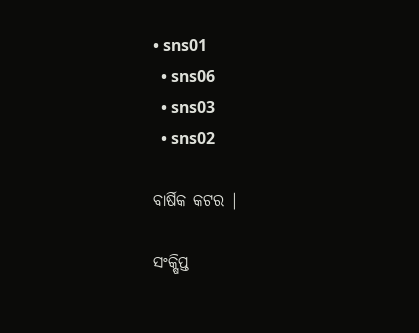• sns01
  • sns06
  • sns03
  • sns02

ବାର୍ଷିକ କଟର |

ସଂକ୍ଷିପ୍ତ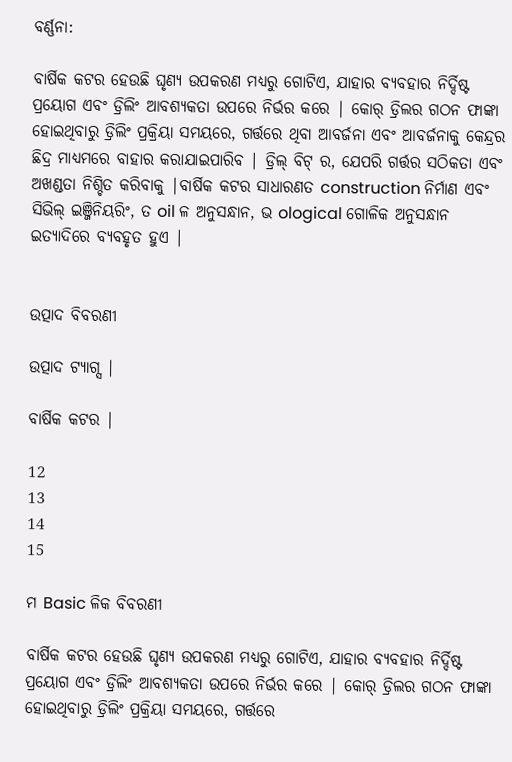ବର୍ଣ୍ଣନା:

ବାର୍ଷିକ କଟର ହେଉଛି ଘୃଣ୍ୟ ଉପକରଣ ମଧ୍ୟରୁ ଗୋଟିଏ, ଯାହାର ବ୍ୟବହାର ନିର୍ଦ୍ଦିଷ୍ଟ ପ୍ରୟୋଗ ଏବଂ ଡ୍ରିଲିଂ ଆବଶ୍ୟକତା ଉପରେ ନିର୍ଭର କରେ | କୋର୍ ଡ୍ରିଲର ଗଠନ ଫାଙ୍କା ହୋଇଥିବାରୁ ଡ୍ରିଲିଂ ପ୍ରକ୍ରିୟା ସମୟରେ, ଗର୍ତ୍ତରେ ଥିବା ଆବର୍ଜନା ଏବଂ ଆବର୍ଜନାକୁ କେନ୍ଦ୍ରର ଛିଦ୍ର ମାଧ୍ୟମରେ ବାହାର କରାଯାଇପାରିବ | ଡ୍ରିଲ୍ ବିଟ୍ ର, ଯେପରି ଗର୍ତ୍ତର ସଠିକତା ଏବଂ ଅଖଣ୍ଡତା ନିଶ୍ଚିତ କରିବାକୁ |ବାର୍ଷିକ କଟର ସାଧାରଣତ construction ନିର୍ମାଣ ଏବଂ ସିଭିଲ୍ ଇଞ୍ଜିନିୟରିଂ, ତ oil ଳ ଅନୁସନ୍ଧାନ, ଭ ological ଗୋଳିକ ଅନୁସନ୍ଧାନ ଇତ୍ୟାଦିରେ ବ୍ୟବହୃତ ହୁଏ |


ଉତ୍ପାଦ ବିବରଣୀ

ଉତ୍ପାଦ ଟ୍ୟାଗ୍ସ |

ବାର୍ଷିକ କଟର |

12
13
14
15

ମ Basic ଳିକ ବିବରଣୀ

ବାର୍ଷିକ କଟର ହେଉଛି ଘୃଣ୍ୟ ଉପକରଣ ମଧ୍ୟରୁ ଗୋଟିଏ, ଯାହାର ବ୍ୟବହାର ନିର୍ଦ୍ଦିଷ୍ଟ ପ୍ରୟୋଗ ଏବଂ ଡ୍ରିଲିଂ ଆବଶ୍ୟକତା ଉପରେ ନିର୍ଭର କରେ | କୋର୍ ଡ୍ରିଲର ଗଠନ ଫାଙ୍କା ହୋଇଥିବାରୁ ଡ୍ରିଲିଂ ପ୍ରକ୍ରିୟା ସମୟରେ, ଗର୍ତ୍ତରେ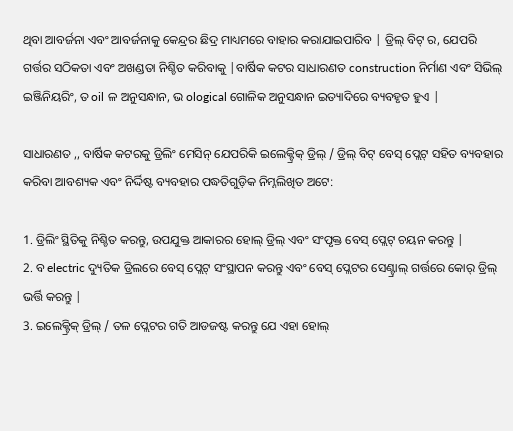ଥିବା ଆବର୍ଜନା ଏବଂ ଆବର୍ଜନାକୁ କେନ୍ଦ୍ରର ଛିଦ୍ର ମାଧ୍ୟମରେ ବାହାର କରାଯାଇପାରିବ | ଡ୍ରିଲ୍ ବିଟ୍ ର, ଯେପରି ଗର୍ତ୍ତର ସଠିକତା ଏବଂ ଅଖଣ୍ଡତା ନିଶ୍ଚିତ କରିବାକୁ |ବାର୍ଷିକ କଟର ସାଧାରଣତ construction ନିର୍ମାଣ ଏବଂ ସିଭିଲ୍ ଇଞ୍ଜିନିୟରିଂ, ତ oil ଳ ଅନୁସନ୍ଧାନ, ଭ ological ଗୋଳିକ ଅନୁସନ୍ଧାନ ଇତ୍ୟାଦିରେ ବ୍ୟବହୃତ ହୁଏ |

ସାଧାରଣତ ,, ବାର୍ଷିକ କଟରକୁ ଡ୍ରିଲିଂ ମେସିନ୍ ଯେପରିକି ଇଲେକ୍ଟ୍ରିକ୍ ଡ୍ରିଲ୍ / ଡ୍ରିଲ୍ ବିଟ୍ ବେସ୍ ପ୍ଲେଟ୍ ସହିତ ବ୍ୟବହାର କରିବା ଆବଶ୍ୟକ ଏବଂ ନିର୍ଦ୍ଦିଷ୍ଟ ବ୍ୟବହାର ପଦ୍ଧତିଗୁଡ଼ିକ ନିମ୍ନଲିଖିତ ଅଟେ:

1. ଡ୍ରିଲିଂ ସ୍ଥିତିକୁ ନିଶ୍ଚିତ କରନ୍ତୁ, ଉପଯୁକ୍ତ ଆକାରର ହୋଲ୍ ଡ୍ରିଲ୍ ଏବଂ ସଂପୃକ୍ତ ବେସ୍ ପ୍ଲେଟ୍ ଚୟନ କରନ୍ତୁ |
2. ବ electric ଦ୍ୟୁତିକ ଡ୍ରିଲରେ ବେସ୍ ପ୍ଲେଟ୍ ସଂସ୍ଥାପନ କରନ୍ତୁ ଏବଂ ବେସ୍ ପ୍ଲେଟର ସେଣ୍ଟ୍ରାଲ୍ ଗର୍ତ୍ତରେ କୋର୍ ଡ୍ରିଲ୍ ଭର୍ତ୍ତି କରନ୍ତୁ |
3. ଇଲେକ୍ଟ୍ରିକ୍ ଡ୍ରିଲ୍ / ତଳ ପ୍ଲେଟର ଗତି ଆଡଜଷ୍ଟ କରନ୍ତୁ ଯେ ଏହା ହୋଲ୍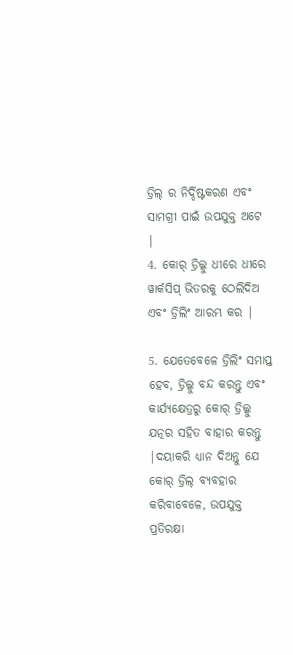ଡ୍ରିଲ୍ ର ନିର୍ଦ୍ଦିଷ୍ଟକରଣ ଏବଂ ସାମଗ୍ରୀ ପାଇଁ ଉପଯୁକ୍ତ ଅଟେ |
4. କୋର୍ ଡ୍ରିଲ୍କୁ ଧୀରେ ଧୀରେ ୱାର୍କସିପ୍ ଭିତରକୁ ଠେଲିଦିଅ ଏବଂ ଡ୍ରିଲିଂ ଆରମ୍ଭ କର |

5. ଯେତେବେଳେ ଡ୍ରିଲିଂ ସମାପ୍ତ ହେବ, ଡ୍ରିଲ୍କୁ ବନ୍ଦ କରନ୍ତୁ ଏବଂ କାର୍ଯ୍ୟକ୍ଷେତ୍ରରୁ କୋର୍ ଡ୍ରିଲ୍କୁ ଯତ୍ନର ସହିତ ବାହାର କରନ୍ତୁ |ଦୟାକରି ଧ୍ୟାନ ଦିଅନ୍ତୁ ଯେ କୋର୍ ଡ୍ରିଲ୍ ବ୍ୟବହାର କରିବାବେଳେ, ଉପଯୁକ୍ତ ପ୍ରତିରକ୍ଷା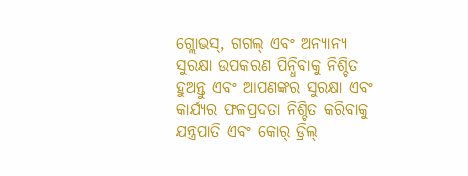ଗ୍ଲୋଭସ୍, ଗଗଲ୍ ଏବଂ ଅନ୍ୟାନ୍ୟ ସୁରକ୍ଷା ଉପକରଣ ପିନ୍ଧିବାକୁ ନିଶ୍ଚିତ ହୁଅନ୍ତୁ ଏବଂ ଆପଣଙ୍କର ସୁରକ୍ଷା ଏବଂ କାର୍ଯ୍ୟର ଫଳପ୍ରଦତା ନିଶ୍ଚିତ କରିବାକୁ ଯନ୍ତ୍ରପାତି ଏବଂ କୋର୍ ଡ୍ରିଲ୍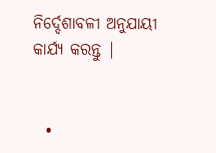ନିର୍ଦ୍ଦେଶାବଳୀ ଅନୁଯାୟୀ କାର୍ଯ୍ୟ କରନ୍ତୁ |


  •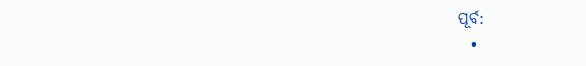ପୂର୍ବ:
  •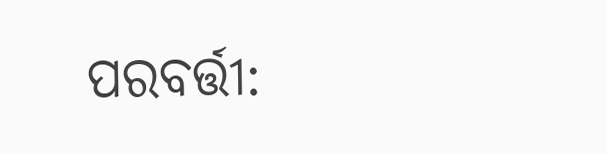ପରବର୍ତ୍ତୀ: